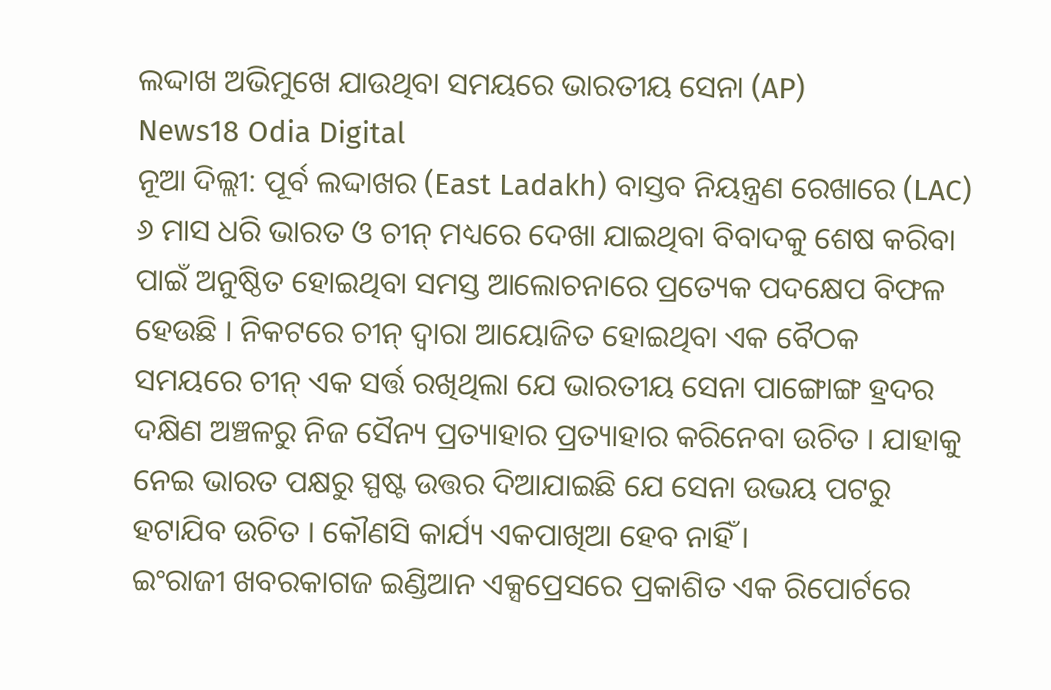ଲଦ୍ଦାଖ ଅଭିମୁଖେ ଯାଉଥିବା ସମୟରେ ଭାରତୀୟ ସେନା (AP)
News18 Odia Digital
ନୂଆ ଦିଲ୍ଲୀ: ପୂର୍ବ ଲଦ୍ଦାଖର (East Ladakh) ବାସ୍ତବ ନିୟନ୍ତ୍ରଣ ରେଖାରେ (LAC) ୬ ମାସ ଧରି ଭାରତ ଓ ଚୀନ୍ ମଧ୍ୟରେ ଦେଖା ଯାଇଥିବା ବିବାଦକୁ ଶେଷ କରିବା ପାଇଁ ଅନୁଷ୍ଠିତ ହୋଇଥିବା ସମସ୍ତ ଆଲୋଚନାରେ ପ୍ରତ୍ୟେକ ପଦକ୍ଷେପ ବିଫଳ ହେଉଛି । ନିକଟରେ ଚୀନ୍ ଦ୍ୱାରା ଆୟୋଜିତ ହୋଇଥିବା ଏକ ବୈଠକ ସମୟରେ ଚୀନ୍ ଏକ ସର୍ତ୍ତ ରଖିଥିଲା ଯେ ଭାରତୀୟ ସେନା ପାଙ୍ଗୋଙ୍ଗ ହ୍ରଦର ଦକ୍ଷିଣ ଅଞ୍ଚଳରୁ ନିଜ ସୈନ୍ୟ ପ୍ରତ୍ୟାହାର ପ୍ରତ୍ୟାହାର କରିନେବା ଉଚିତ । ଯାହାକୁ ନେଇ ଭାରତ ପକ୍ଷରୁ ସ୍ପଷ୍ଟ ଉତ୍ତର ଦିଆଯାଇଛି ଯେ ସେନା ଉଭୟ ପଟରୁ ହଟାଯିବ ଉଚିତ । କୌଣସି କାର୍ଯ୍ୟ ଏକପାଖିଆ ହେବ ନାହିଁ ।
ଇଂରାଜୀ ଖବରକାଗଜ ଇଣ୍ଡିଆନ ଏକ୍ସପ୍ରେସରେ ପ୍ରକାଶିତ ଏକ ରିପୋର୍ଟରେ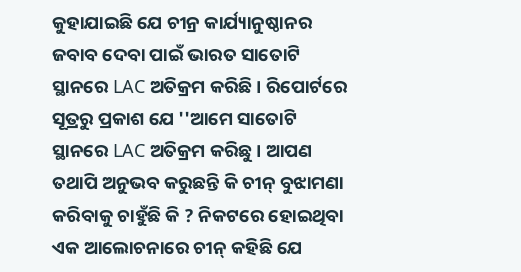କୁହାଯାଇଛି ଯେ ଚୀନ୍ର କାର୍ଯ୍ୟାନୁଷ୍ଠାନର ଜବାବ ଦେବା ପାଇଁ ଭାରତ ସାତୋଟି ସ୍ଥାନରେ LAC ଅତିକ୍ରମ କରିଛି । ରିପୋର୍ଟରେ ସୂତ୍ରରୁ ପ୍ରକାଶ ଯେ ''ଆମେ ସାତୋଟି ସ୍ଥାନରେ LAC ଅତିକ୍ରମ କରିଛୁ । ଆପଣ ତଥାପି ଅନୁଭବ କରୁଛନ୍ତି କି ଚୀନ୍ ବୁଝାମଣା କରିବାକୁ ଚାହୁଁଛି କି ? ନିକଟରେ ହୋଇଥିବା ଏକ ଆଲୋଚନାରେ ଚୀନ୍ କହିଛି ଯେ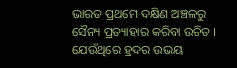ଭାରତ ପ୍ରଥମେ ଦକ୍ଷିଣ ଅଞ୍ଚଳରୁ ସୈନ୍ୟ ପ୍ରତ୍ୟାହାର କରିବା ଉଚିତ । ଯେଉଁଥିରେ ହ୍ରଦର ଉଭୟ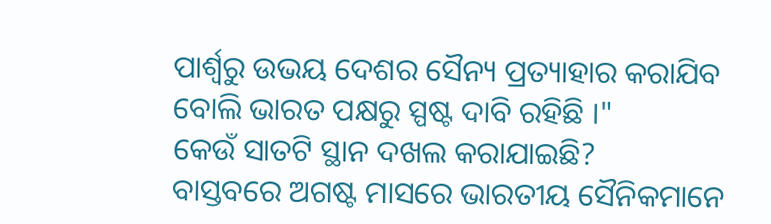ପାର୍ଶ୍ୱରୁ ଉଭୟ ଦେଶର ସୈନ୍ୟ ପ୍ରତ୍ୟାହାର କରାଯିବ ବୋଲି ଭାରତ ପକ୍ଷରୁ ସ୍ପଷ୍ଟ ଦାବି ରହିଛି ।"
କେଉଁ ସାତଟି ସ୍ଥାନ ଦଖଲ କରାଯାଇଛି?
ବାସ୍ତବରେ ଅଗଷ୍ଟ ମାସରେ ଭାରତୀୟ ସୈନିକମାନେ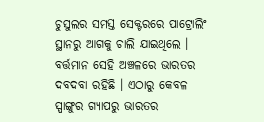ଚୁସୁଲର ସମସ୍ତ ସେକ୍ଟରରେ ପାଟ୍ରୋଲିଂ ସ୍ଥାନରୁ ଆଗକୁ ଚାଲି ଯାଇଥିଲେ । ବର୍ତ୍ତମାନ ସେହି ଅଞ୍ଚଳରେ ଭାରତର ଦବଦବା ରହିଛି । ଏଠାରୁ କେବଳ ସ୍ପାଙ୍ଗୁର ଗ୍ୟାପରୁ ଭାରତର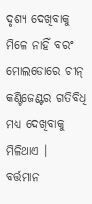ଦୃଶ୍ୟ ଦେଖିବାକୁ ମିଳେ ନାହିଁ ବରଂ ମୋଲଡୋରେ ଚୀନ୍ କଣ୍ଟିଜେଣ୍ଟର ଗତିବିଧି ମଧ୍ୟ ଦେଖିବାକୁ ମିଳିଥାଏ ।
ବର୍ତ୍ତମାନ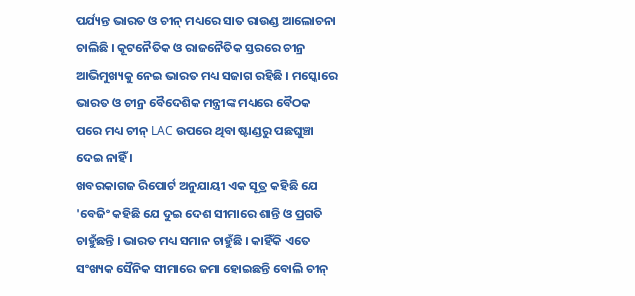ପର୍ଯ୍ୟନ୍ତ ଭାରତ ଓ ଚୀନ୍ ମଧ୍ୟରେ ସାତ ରାଉଣ୍ଡ ଆଲୋଚନା ଚାଲିଛି । କୂଟନୈତିକ ଓ ରାଜନୈତିକ ସ୍ତରରେ ଚୀନ୍ର ଆଭିମୁଖ୍ୟକୁ ନେଇ ଭାରତ ମଧ୍ୟ ସଜାଗ ରହିଛି । ମସ୍କୋରେ ଭାରତ ଓ ଚୀନ୍ର ବୈଦେଶିକ ମନ୍ତ୍ରୀଙ୍କ ମଧ୍ୟରେ ବୈଠକ ପରେ ମଧ୍ୟ ଚୀନ୍ LAC ଉପରେ ଥିବା ଷ୍ଟାଣ୍ଡରୁ ପଛଘୁଞ୍ଚା ଦେଇ ନାହିଁ ।
ଖବରକାଗଜ ରିପୋର୍ଟ ଅନୁଯାୟୀ ଏକ ସୂତ୍ର କହିଛି ଯେ 'ବେଜିଂ କହିଛି ଯେ ଦୁଇ ଦେଶ ସୀମାରେ ଶାନ୍ତି ଓ ପ୍ରଗତି ଚାହୁଁଛନ୍ତି । ଭାରତ ମଧ୍ୟ ସମାନ ଚାହୁଁଛି । କାହିଁକି ଏତେ ସଂଖ୍ୟକ ସୈନିକ ସୀମାରେ ଜମା ହୋଇଛନ୍ତି ବୋଲି ଚୀନ୍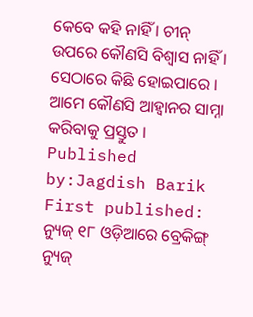କେବେ କହି ନାହିଁ । ଚୀନ୍ ଉପରେ କୌଣସି ବିଶ୍ୱାସ ନାହିଁ । ସେଠାରେ କିଛି ହୋଇପାରେ । ଆମେ କୌଣସି ଆହ୍ୱାନର ସାମ୍ନା କରିବାକୁ ପ୍ରସ୍ତୁତ ।
Published by:Jagdish Barik
First published:
ନ୍ୟୁଜ୍ ୧୮ ଓଡ଼ିଆରେ ବ୍ରେକିଙ୍ଗ୍ ନ୍ୟୁଜ୍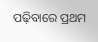ପଢ଼ିବାରେ ପ୍ରଥମ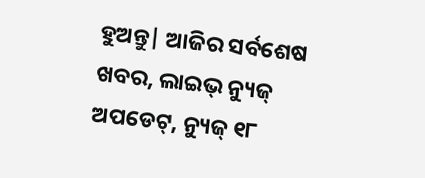ହୁଅନ୍ତୁ| ଆଜିର ସର୍ବଶେଷ ଖବର, ଲାଇଭ୍ ନ୍ୟୁଜ୍ ଅପଡେଟ୍, ନ୍ୟୁଜ୍ ୧୮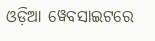ଓଡ଼ିଆ ୱେବସାଇଟରେ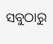ସବୁଠାରୁ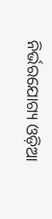ନିର୍ଭରଯୋଗ୍ୟ ଓଡ଼ିଆ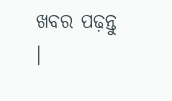ଖବର ପଢ଼ନ୍ତୁ ।